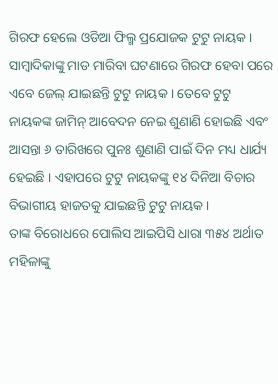ଗିରଫ ହେଲେ ଓଡିଆ ଫିଲ୍ମ ପ୍ରଯୋଜକ ଟୁଟୁ ନାୟକ । ସାମ୍ବାଦିକାଙ୍କୁ ମାଡ ମାରିବା ଘଟଣାରେ ଗିରଫ ହେବା ପରେ ଏବେ ଜେଲ୍ ଯାଇଛନ୍ତି ଟୁଟୁ ନାୟକ । ତେବେ ଟୁଟୁ ନାୟକଙ୍କ ଜାମିନ୍ ଆବେଦନ ନେଇ ଶୁଣାଣି ହୋଇଛି ଏବଂ ଆସନ୍ତା ୬ ତାରିଖରେ ପୁନଃ ଶୁଣାଣି ପାଇଁ ଦିନ ମଧ୍ୟ ଧାର୍ଯ୍ୟ ହେଇଛି । ଏହାପରେ ଟୁଟୁ ନାୟକଙ୍କୁ ୧୪ ଦିନିଆ ବିଚାର ବିଭାଗୀୟ ହାଜତକୁ ଯାଇଛନ୍ତି ଟୁଟୁ ନାୟକ ।
ତାଙ୍କ ବିରୋଧରେ ପୋଲିସ ଆଇପିସି ଧାରା ୩୫୪ ଅର୍ଥାତ ମହିଳାଙ୍କୁ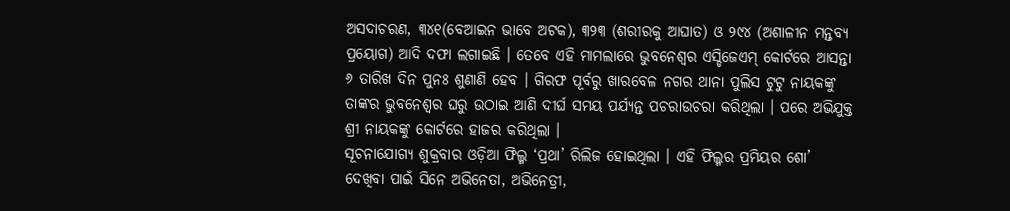ଅସଦାଚରଣ, ୩୪୧(ବେଆଇନ ଭାବେ ଅଟକ), ୩୨୩ (ଶରୀରକୁ ଆଘାତ) ଓ ୨୯୪ (ଅଶାଳୀନ ମନ୍ତବ୍ୟ ପ୍ରୟୋଗ) ଆଦି ଦଫା ଲଗାଇଛି । ତେବେ ଏହି ମାମଲାରେ ଭୁବନେଶ୍ୱର ଏସ୍ଡିଜେଏମ୍ କୋର୍ଟରେ ଆସନ୍ତା ୬ ତାରିଖ ଦିନ ପୁନଃ ଶୁଣାଣି ହେବ । ଗିରଫ ପୂର୍ବରୁ ଖାରବେଳ ନଗର ଥାନା ପୁଲିସ ଟୁଟୁ ନାୟକଙ୍କୁ ତାଙ୍କର ଭୁବନେଶ୍ୱର ଘରୁ ଉଠାଇ ଆଣି ଦୀର୍ଘ ସମୟ ପର୍ଯ୍ୟନ୍ତ ପଚରାଉଚରା କରିଥିଲା । ପରେ ଅଭିଯୁକ୍ତ ଶ୍ରୀ ନାୟକଙ୍କୁ କୋର୍ଟରେ ହାଜର କରିଥିଲା ।
ସୂଚନାଯୋଗ୍ୟ ଶୁକ୍ରବାର ଓଡ଼ିଆ ଫିଲ୍ମ ‘ପ୍ରଥା’ ରିଲିଜ ହୋଇଥିଲା । ଏହି ଫିଲ୍ମର ପ୍ରମିୟର ଶୋ’ ଦେଖିବା ପାଇଁ ସିନେ ଅଭିନେତା, ଅଭିନେତ୍ରୀ,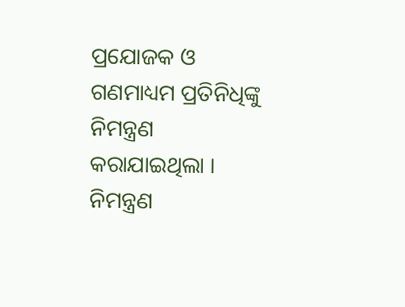ପ୍ରଯୋଜକ ଓ ଗଣମାଧ୍ୟମ ପ୍ରତିନିଧିଙ୍କୁ ନିମନ୍ତ୍ରଣ କରାଯାଇଥିଲା । ନିମନ୍ତ୍ରଣ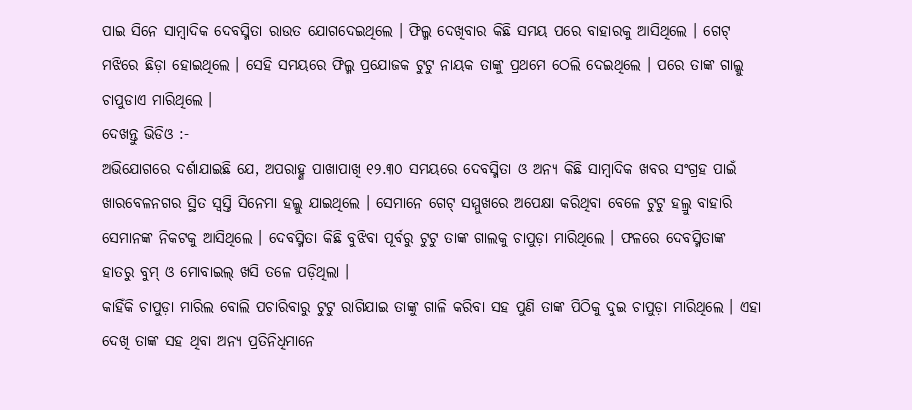ପାଇ ସିନେ ସାମ୍ୱାଦିକ ଦେବସ୍ମିତା ରାଉତ ଯୋଗଦେଇଥିଲେ । ଫିଲ୍ମ ଦେଖିବାର କିଛି ସମୟ ପରେ ବାହାରକୁ ଆସିଥିଲେ । ଗେଟ୍ ମଝିରେ ଛିଡ଼ା ହୋଇଥିଲେ । ସେହି ସମୟରେ ଫିଲ୍ମ ପ୍ରଯୋଜକ ଟୁଟୁ ନାୟକ ତାଙ୍କୁ ପ୍ରଥମେ ଠେଲି ଦେଇଥିଲେ । ପରେ ତାଙ୍କ ଗାଲ୍କୁ ଚାପୁଡାଏ ମାରିଥିଲେ ।
ଦେଖନ୍ତୁ ଭିଡିଓ :-
ଅଭିଯୋଗରେ ଦର୍ଶାଯାଇଛି ଯେ, ଅପରାହ୍ଣ ପାଖାପାଖି ୧୨.୩୦ ସମୟରେ ଦେବସ୍ମିତା ଓ ଅନ୍ୟ କିଛି ସାମ୍ବାଦିକ ଖବର ସଂଗ୍ରହ ପାଇଁ ଖାରବେଳନଗର ସ୍ଥିତ ସ୍ବସ୍ତି ସିନେମା ହଲ୍କୁ ଯାଇଥିଲେ । ସେମାନେ ଗେଟ୍ ସମ୍ମୁଖରେ ଅପେକ୍ଷା କରିଥିବା ବେଳେ ଟୁଟୁ ହଲ୍ରୁ ବାହାରି ସେମାନଙ୍କ ନିକଟକୁ ଆସିଥିଲେ । ଦେବସ୍ମିତା କିଛି ବୁଝିବା ପୂର୍ବରୁ ଟୁଟୁ ତାଙ୍କ ଗାଲକୁ ଚାପୁଡ଼ା ମାରିଥିଲେ । ଫଳରେ ଦେବସ୍ମିତାଙ୍କ ହାତରୁ ବୁମ୍ ଓ ମୋବାଇଲ୍ ଖସି ତଳେ ପଡ଼ିଥିଲା ।
କାହିଁକି ଚାପୁଡ଼ା ମାରିଲ ବୋଲି ପଚାରିବାରୁ ଟୁଟୁ ରାଗିଯାଇ ତାଙ୍କୁ ଗାଳି କରିବା ସହ ପୁଣି ତାଙ୍କ ପିଠିକୁ ଦୁଇ ଚାପୁଡ଼ା ମାରିଥିଲେ । ଏହା ଦେଖି ତାଙ୍କ ସହ ଥିବା ଅନ୍ୟ ପ୍ରତିନିଧିମାନେ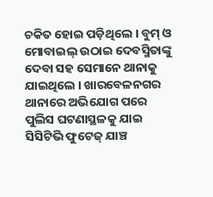ଚକିତ ହୋଇ ପଡ଼ିଥିଲେ । ବୁମ୍ ଓ ମୋବାଇଲ୍ ଉଠାଇ ଦେବସ୍ମିତାଙ୍କୁ ଦେବା ସହ ସେମାନେ ଥାନାକୁ ଯାଇଥିଲେ । ଖାରବେଳନଗର ଥାନାରେ ଅଭିଯୋଗ ପରେ ପୁଲିସ ଘଟଣାସ୍ଥଳକୁ ଯାଇ ସିସିଟିଭି ଫୁଟେଜ୍ ଯାଞ୍ଚ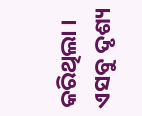କରିଥିଲା । ଏସବୁ ଦୃଶ୍ୟ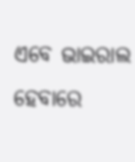ଏବେ ଭାଇରାଲ ହେବାରେ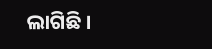ଲାଗିଛି ।